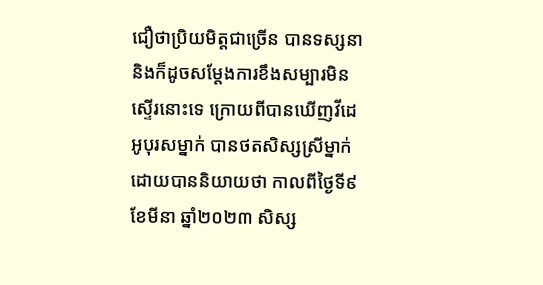ជឿថាប្រិយមិត្តជាច្រើន បានទស្សនា និងក៏ដូចសម្តែងការខឹងសម្បារមិនស្ទើរនោះទេ ក្រោយពីបានឃើញវីដេអូបុរសម្នាក់ បានថតសិស្សស្រីម្នាក់ ដោយបាននិយាយថា កាលពីថ្ងៃទី៩ ខែមីនា ឆ្នាំ២០២៣ សិស្ស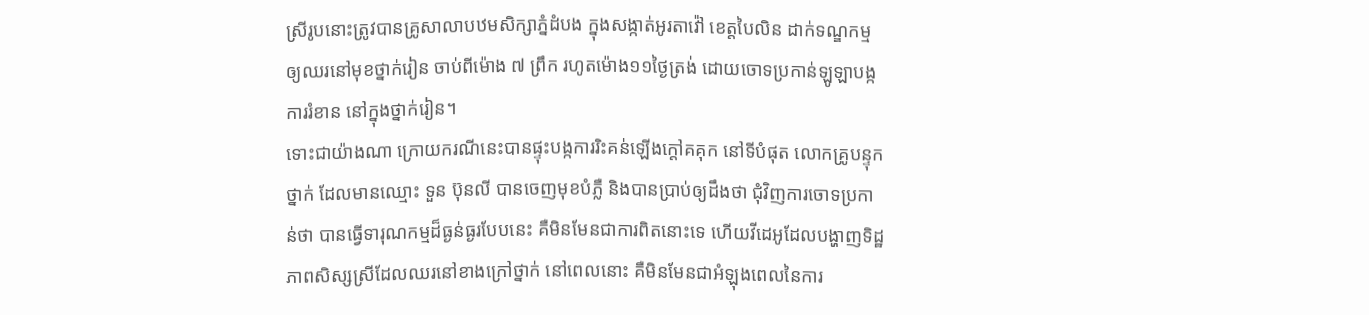ស្រីរូបនោះត្រូវបានគ្រូសាលាបឋមសិក្សាភ្នំដំបង ក្នុងសង្កាត់អូរតាវ៉ៅ ខេត្តបៃលិន ដាក់ទណ្ឌកម្មឲ្យឈរនៅមុខថ្នាក់រៀន ចាប់ពីម៉ោង ៧ ព្រឹក រហូតម៉ោង១១ថ្ងៃត្រង់ ដោយចោទប្រកាន់ឡូឡាបង្កការរំខាន នៅក្នុងថ្នាក់រៀន។
ទោះជាយ៉ាងណា ក្រោយករណីនេះបានផ្ទុះបង្កការរិះគន់ឡើងក្តៅគគុក នៅទីបំផុត លោកគ្រូបន្ទុកថ្នាក់ ដែលមានឈ្មោះ ទួន ប៊ុនលី បានចេញមុខបំភ្លឺ និងបានប្រាប់ឲ្យដឹងថា ជុំវិញការចោទប្រកាន់ថា បានធ្វើទារុណកម្មដ៏ធ្ងន់ធ្ងរបែបនេះ គឺមិនមែនជាការពិតនោះទេ ហើយវីដេអូដែលបង្ហាញទិដ្ឋភាពសិស្សស្រីដែលឈរនៅខាងក្រៅថ្នាក់ នៅពេលនោះ គឺមិនមែនជាអំឡុងពេលនៃការ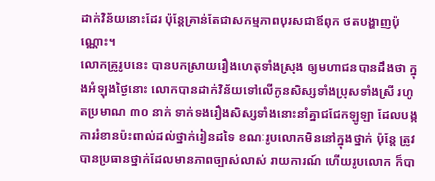ដាក់វិន័យនោះដែរ ប៉ុន្តែគ្រាន់តែជាសកម្មភាពបុរសជាឪពុក ថតបង្ហាញប៉ុណ្ណោះ។
លោកគ្រូរូបនេះ បានបកស្រាយរឿងហេតុទាំងស្រុង ឲ្យមហាជនបានដឹងថា ក្នុងអំឡុងថ្ងៃនោះ លោកបានដាក់វិន័យទៅលើកូនសិស្សទាំងប្រុសទាំងស្រី រហូតប្រមាណ ៣០ នាក់ ទាក់ទងរឿងសិស្សទាំងនោះនាំគ្នាជជែកឡូឡា ដែលបង្កការរំខានប៉ះពាល់ដល់ថ្នាក់រៀនដទៃ ខណៈរូបលោកមិននៅក្នុងថ្នាក់ ប៉ុន្តែ ត្រូវបានប្រធានថ្នាក់ដែលមានភាពច្បាស់លាស់ រាយការណ៍ ហើយរូបលោក ក៏បា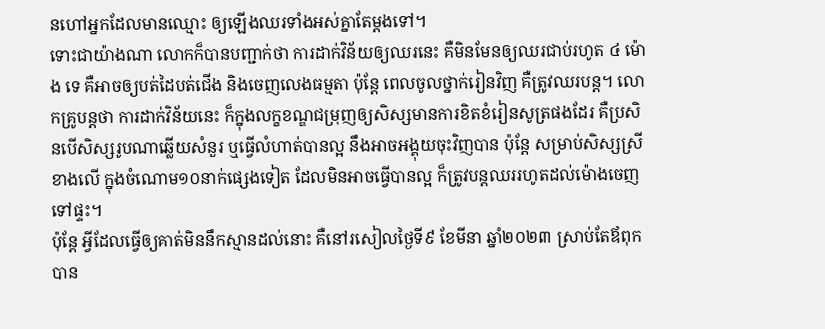នហៅអ្នកដែលមានឈ្មោះ ឲ្យឡើងឈរទាំងអស់គ្នាតែម្តងទៅ។
ទោះជាយ៉ាងណា លោកក៏បានបញ្ជាក់ថា ការដាក់វិន័យឲ្យឈរនេះ គឺមិនមែនឲ្យឈរជាប់រហូត ៤ ម៉ោង ទេ គឺអាចឲ្យបត់ដៃបត់ជើង និងចេញលេងធម្មតា ប៉ុន្តែ ពេលចូលថ្នាក់រៀនវិញ គឺត្រូវឈរបន្ត។ លោកគ្រូបន្តថា ការដាក់វិន័យនេះ ក៏ក្នុងលក្ខខណ្ឌជម្រុញឲ្យសិស្សមានការខិតខំរៀនសូត្រផងដែរ គឺប្រសិនបើសិស្សរូបណាឆ្លើយសំនួរ ឬធ្វើលំហាត់បានល្អ នឹងអាចអង្គុយចុះវិញបាន ប៉ុន្តែ សម្រាប់សិស្សស្រីខាងលើ ក្នុងចំណោម១០នាក់ផ្សេងទៀត ដែលមិនអាចធ្វើបានល្អ ក៏ត្រូវបន្តឈររហូតដល់ម៉ោងចេញទៅផ្ទះ។
ប៉ុន្តែ អ្វីដែលធ្វើឲ្យគាត់មិននឹកស្មានដល់នោះ គឺនៅរសៀលថ្ងៃទី៩ ខែមីនា ឆ្នាំ២០២៣ ស្រាប់តែឪពុកបាន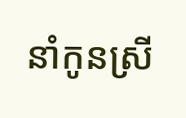នាំកូនស្រី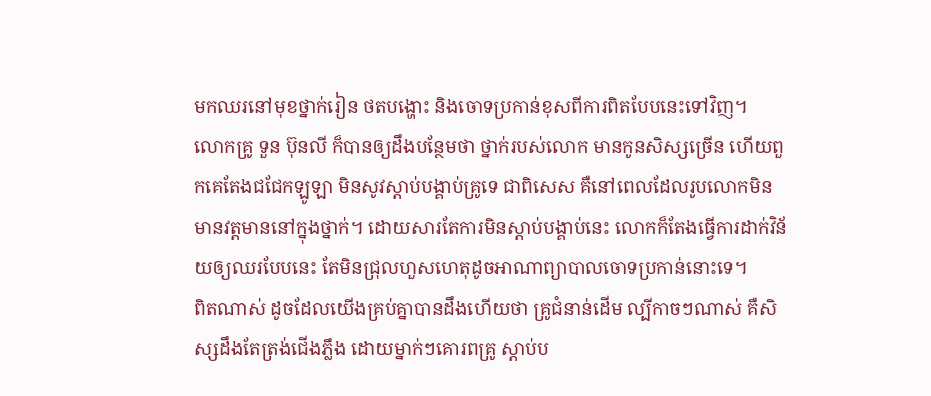មកឈរនៅមុខថ្នាក់រៀន ថតបង្ហោះ និងចោទប្រកាន់ខុសពីការពិតបែបនេះទៅវិញ។
លោកគ្រូ ទួន ប៊ុនលី ក៏បានឲ្យដឹងបន្ថែមថា ថ្នាក់របស់លោក មានកូនសិស្សច្រើន ហើយពួកគេតែងជជែកឡូឡា មិនសូវស្តាប់បង្គាប់គ្រូទេ ជាពិសេស គឺនៅពេលដែលរូបលោកមិនមានវត្តមាននៅក្នុងថ្នាក់។ ដោយសារតែការមិនស្តាប់បង្គាប់នេះ លោកក៏តែងធ្វើការដាក់វិន័យឲ្យឈរបែបនេះ តែមិនជ្រុលហួសហេតុដូចអាណាព្យាបាលចោទប្រកាន់នោះទេ។
ពិតណាស់ ដូចដែលយើងគ្រប់គ្នាបានដឹងហើយថា គ្រូជំនាន់ដើម ល្បីកាចៗណាស់ គឺសិស្សដឹងតែត្រង់ជើងភ្លឹង ដោយម្នាក់ៗគោរពគ្រូ ស្តាប់ប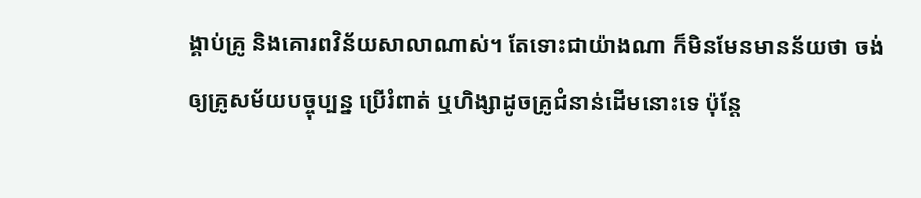ង្គាប់គ្រូ និងគោរពវិន័យសាលាណាស់។ តែទោះជាយ៉ាងណា ក៏មិនមែនមានន័យថា ចង់ឲ្យគ្រូសម័យបច្ចុប្បន្ន ប្រើរំពាត់ ឬហិង្សាដូចគ្រូជំនាន់ដើមនោះទេ ប៉ុន្តែ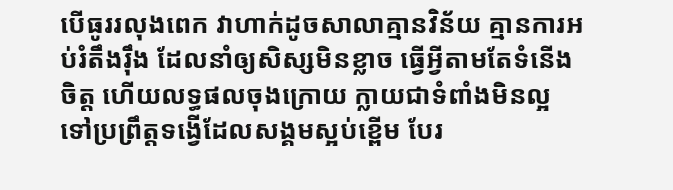បើធូររលុងពេក វាហាក់ដូចសាលាគ្មានវិន័យ គ្មានការអប់រំតឹងរ៉ឹង ដែលនាំឲ្យសិស្សមិនខ្លាច ធ្វើអ្វីតាមតែទំនើងចិត្ត ហើយលទ្ធផលចុងក្រោយ ក្លាយជាទំពាំងមិនល្អ ទៅប្រព្រឹត្តទង្វើដែលសង្គមស្អប់ខ្ពើម បែរ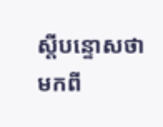ស្តីបន្ទោសថាមកពី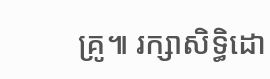គ្រូ៕ រក្សាសិទ្ធិដោ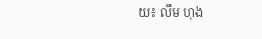យ៖ លឹម ហុង